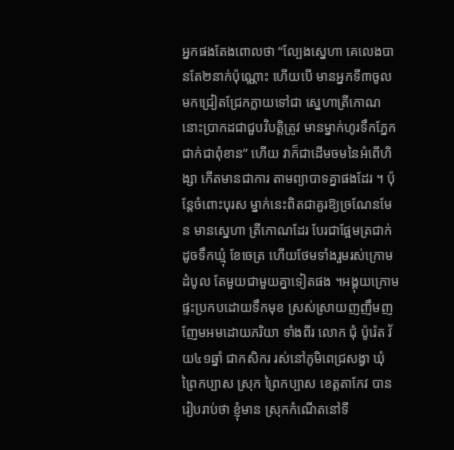អ្នកផងតែងពោលថា “ល្បែងស្នេហា គេលេងបានតែ២នាក់ប៉ុណ្ណោះ ហើយបើ មានអ្នកទី៣ចូលមកជ្រៀតជ្រែកក្លាយទៅជា ស្នេហាត្រីកោណនោះប្រាកដជាជួបវិបត្តិត្រូវ មានម្នាក់ហូរទឹកភ្នែកជាក់ជាពុំខាន” ហើយ វាក៏ជាដើមចមនៃអំពើហិង្សា កើតមានជាការ តាមព្យាបាទគ្នាផងដែរ ។ ប៉ុន្តែចំពោះបុរស ម្នាក់នេះពិតជាគួរឱ្យច្រណែនមែន មានស្នេហា ត្រីកោណដែរ បែរជាផ្អែមត្រជាក់ដូចទឹកឃ្មុំ ខែចេត្រ ហើយថែមទាំងរួមរស់ក្រោមដំបូល តែមួយជាមួយគ្នាទៀតផង ។អង្គុយក្រោមផ្ទះប្រកបដោយទឹកមុខ ស្រស់ស្រាយញញឹមញញែមអមដោយភរិយា ទាំងពីរ លោក ជុំ ប៉ូរ៉េត វ័យ៤១ឆ្នាំ ជាកសិករ រស់នៅភូមិពេជ្រសង្វា ឃុំព្រៃកប្បាស ស្រុក ព្រៃកប្បាស ខេត្តតាកែវ បានរៀបរាប់ថា ខ្ញុំមាន ស្រុកកំណើតនៅទី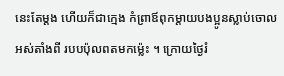នេះតែម្តង ហើយក៏ជាក្មេង កំព្រាឪពុកម្តាយបងប្អូនស្លាប់ចោលអស់តាំងពី របបប៉ុលពតមកម្ល៉េះ ។ ក្រោយថ្ងៃរំ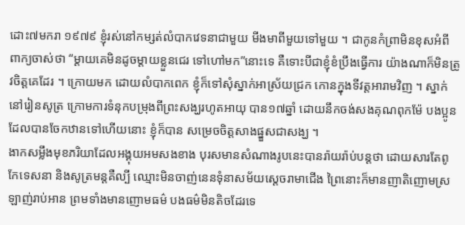ដោះ៧មករា ១៩៧៩ ខ្ញុំរស់នៅកម្សត់លំបាកវេទនាជាមួយ មីងមាពីមួយទៅមួយ ។ ជាកូនកំព្រាមិនខុសអំពី ពាក្យចាស់ថា “ម្តាយគេមិនដូចម្តាយខ្លួនជេរ ទៅហៅមក”នោះទេ គឺទោះបីជាខ្ញុំខំប្រឹងធ្វើការ យ៉ាងណាក៏មិនត្រូវចិត្តគេដែរ ។ ក្រោយមក ដោយលំបាកពេក ខ្ញុំក៏ទៅសុំស្នាក់អាស្រ័យជ្រក កោនក្នុងទីវត្តអារាមវិញ ។ ស្នាក់នៅរៀនសូត្រ ក្រោមការទំនុកបម្រុងពីព្រះសង្ឃរហូតអាយុ បាន១៧ឆ្នាំ ដោយនឹកចង់សងគុណពុកម៉ែ បងប្អូន ដែលបានចែកឋានទៅហើយនោះ ខ្ញុំក៏បាន សម្រេចចិត្តសាងផ្នួសជាសង្ឃ ។
ងាកសម្លឹងមុខភរិយាដែលអង្គុយអមសងខាង បុរសមានសំណាងរូបនេះបានរ៉ាយរ៉ាប់បន្តថា ដោយសារតែពូកែទេសនា និងសូត្រមន្តគឺល្បី ឈ្មោះមិនចាញ់នេនទុំនាសម័យស្តេចរាមាជើង ព្រៃនោះក៏មានញាតិញោមស្រឡាញ់រាប់អាន ព្រមទាំងមានញោមធម៌ បងធម៌មិនតិចដែរទេ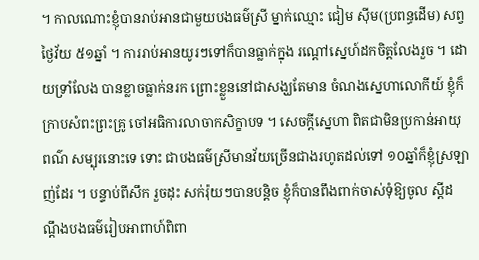។ កាលណោះខ្ញុំបានរាប់អានជាមួយបងធម៌ស្រី ម្នាក់ឈ្មោះ ជៀម ស៊ីម(ប្រពន្ធដើម) សព្វថ្ងៃវ័យ ៥១ឆ្នាំ ។ ការរាប់អានយូរៗទៅក៏បានធ្លាក់ក្នុង រណ្តៅស្នេហ៍ដកចិត្តលែងរួច ។ ដោយទ្រាំលែង បានខ្លាចធ្លាក់នរក ព្រោះខ្លួននៅជាសង្ឃតែមាន ចំណងស្នេហាលោកីយ៍ ខ្ញុំក៏ក្រាបសំពះព្រះគ្រូ ចៅអធិការលាចាកសិក្ខាបទ ។ សេចក្តីស្នេហា ពិតជាមិនប្រកាន់អាយុ ពណ៌ សម្បុរនោះទេ ទោះ ជាបងធម៌ស្រីមានវ័យច្រើនជាងរហូតដល់ទៅ ១០ឆ្នាំក៏ខ្ញុំស្រឡាញ់ដែរ ។ បន្ទាប់ពីសឹក រួចដុះ សក់រ៉ុយៗបានបន្តិច ខ្ញុំក៏បានពឹងពាក់ចាស់ទុំឱ្យចូល ស្តីដណ្តឹងបងធម៌រៀបអាពាហ៍ពិពា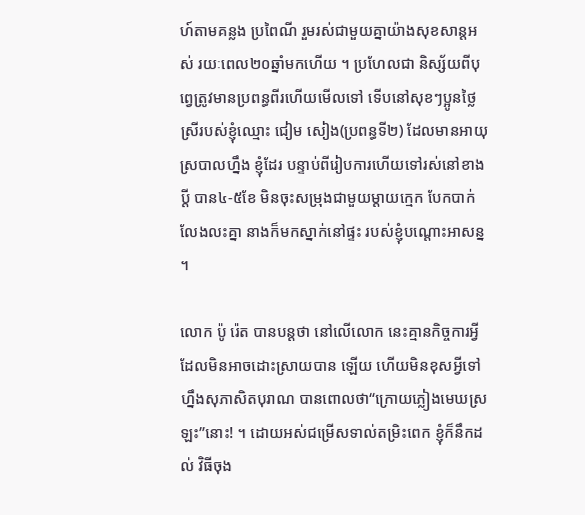ហ៍តាមគន្លង ប្រពៃណី រួមរស់ជាមួយគ្នាយ៉ាងសុខសាន្តអស់ រយៈពេល២០ឆ្នាំមកហើយ ។ ប្រហែលជា និស្ស័យពីបុព្វេត្រូវមានប្រពន្ធពីរហើយមើលទៅ ទើបនៅសុខៗប្អូនថ្លៃស្រីរបស់ខ្ញុំឈ្មោះ ជៀម សៀង(ប្រពន្ធទី២) ដែលមានអាយុស្របាលហ្នឹង ខ្ញុំដែរ បន្ទាប់ពីរៀបការហើយទៅរស់នៅខាងប្តី បាន៤-៥ខែ មិនចុះសម្រុងជាមួយម្តាយក្មេក បែកបាក់លែងលះគ្នា នាងក៏មកស្នាក់នៅផ្ទះ របស់ខ្ញុំបណ្តោះអាសន្ន ។

លោក ប៉ូ រ៉េត បានបន្តថា នៅលើលោក នេះគ្មានកិច្ចការអ្វីដែលមិនអាចដោះស្រាយបាន ឡើយ ហើយមិនខុសអ្វីទៅហ្នឹងសុភាសិតបុរាណ បានពោលថា“ក្រោយភ្លៀងមេឃស្រឡះ”នោះ! ។ ដោយអស់ជម្រើសទាល់តម្រិះពេក ខ្ញុំក៏នឹកដល់ វិធីចុង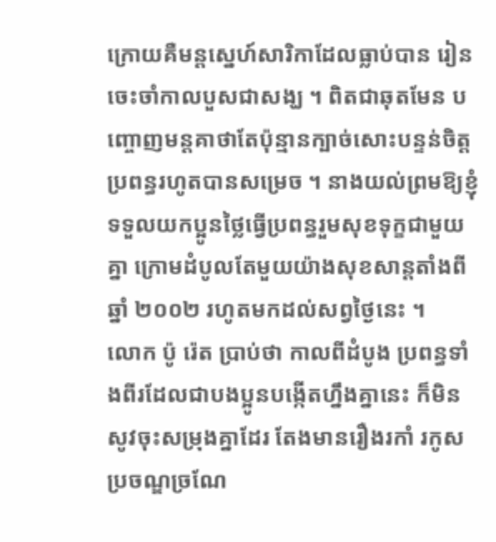ក្រោយគឺមន្តស្នេហ៍សារិកាដែលធ្លាប់បាន រៀនចេះចាំកាលបួសជាសង្ឃ ។ ពិតជាឆុតមែន បញ្ចោញមន្តគាថាតែប៉ុន្មានក្បាច់សោះបន្ទន់ចិត្ត ប្រពន្ធរហូតបានសម្រេច ។ នាងយល់ព្រមឱ្យខ្ញុំ ទទួលយកប្អូនថ្លៃធ្វើប្រពន្ធរួមសុខទុក្ខជាមួយគ្នា ក្រោមដំបូលតែមួយយ៉ាងសុខសាន្តតាំងពីឆ្នាំ ២០០២ រហូតមកដល់សព្វថ្ងៃនេះ ។
លោក ប៉ូ រ៉េត ប្រាប់ថា កាលពីដំបូង ប្រពន្ធទាំងពីរដែលជាបងប្អូនបង្កើតហ្នឹងគ្នានេះ ក៏មិនសូវចុះសម្រុងគ្នាដែរ តែងមានរឿងរកាំ រកូសប្រចណ្ឌច្រណែ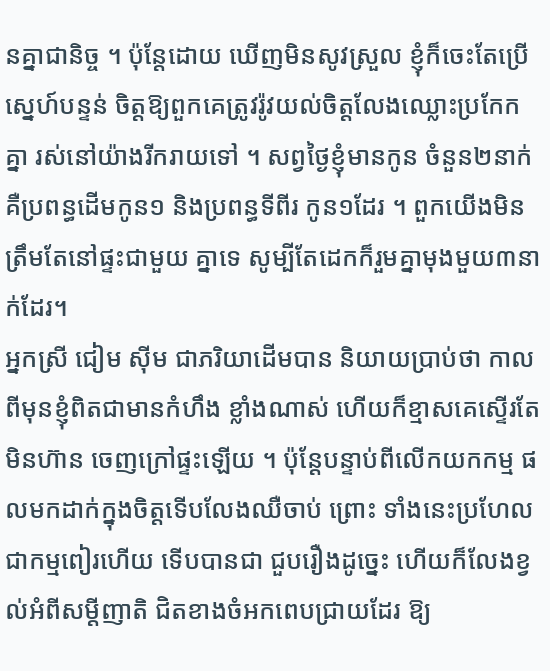នគ្នាជានិច្ច ។ ប៉ុន្តែដោយ ឃើញមិនសូវស្រួល ខ្ញុំក៏ចេះតែប្រើស្នេហ៍បន្ទន់ ចិត្តឱ្យពួកគេត្រូវរ៉ូវយល់ចិត្តលែងឈ្លោះប្រកែក គ្នា រស់នៅយ៉ាងរីករាយទៅ ។ សព្វថ្ងៃខ្ញុំមានកូន ចំនួន២នាក់ គឺប្រពន្ធដើមកូន១ និងប្រពន្ធទីពីរ កូន១ដែរ ។ ពួកយើងមិនត្រឹមតែនៅផ្ទះជាមួយ គ្នាទេ សូម្បីតែដេកក៏រួមគ្នាមុងមួយ៣នាក់ដែរ។
អ្នកស្រី ជៀម ស៊ីម ជាភរិយាដើមបាន និយាយប្រាប់ថា កាលពីមុនខ្ញុំពិតជាមានកំហឹង ខ្លាំងណាស់ ហើយក៏ខ្មាសគេស្ទើរតែមិនហ៊ាន ចេញក្រៅផ្ទះឡើយ ។ ប៉ុន្តែបន្ទាប់ពីលើកយកកម្ម ផលមកដាក់ក្នុងចិត្តទើបលែងឈឺចាប់ ព្រោះ ទាំងនេះប្រហែលជាកម្មពៀរហើយ ទើបបានជា ជួបរឿងដូច្នេះ ហើយក៏លែងខ្វល់អំពីសម្តីញាតិ ជិតខាងចំអកពេបជ្រាយដែរ ឱ្យ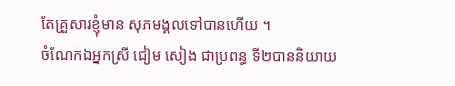តែគ្រួសារខ្ញុំមាន សុភមង្គលទៅបានហើយ ។
ចំណែកឯអ្នកស្រី ជៀម សៀង ជាប្រពន្ធ ទី២បាននិយាយ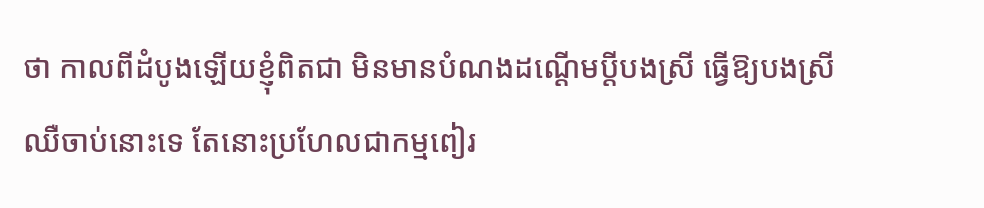ថា កាលពីដំបូងឡើយខ្ញុំពិតជា មិនមានបំណងដណ្តើមប្តីបងស្រី ធ្វើឱ្យបងស្រី ឈឺចាប់នោះទេ តែនោះប្រហែលជាកម្មពៀរ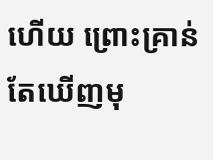ហើយ ព្រោះគ្រាន់តែឃើញមុ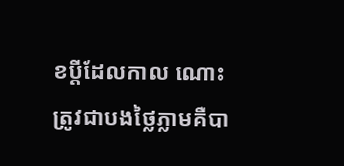ខប្តីដែលកាល ណោះត្រូវជាបងថ្លៃភ្លាមគឺបា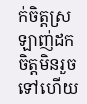ក់ចិត្តស្រឡាញ់ដក ចិត្តមិនរួចទៅហើយ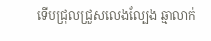ទើបជ្រុលជ្រួសលេងល្បែង ឆ្មាលាក់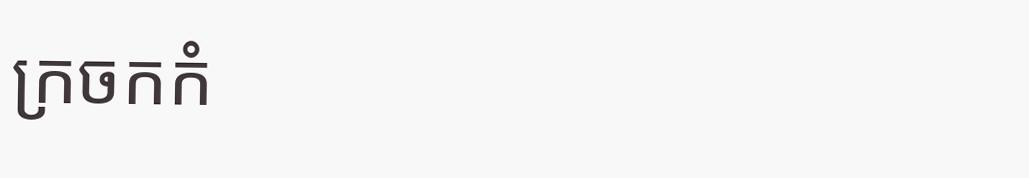ក្រចកកំ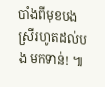បាំងពីមុខបងស្រីរហូតដល់បង មកទាន់! ៕